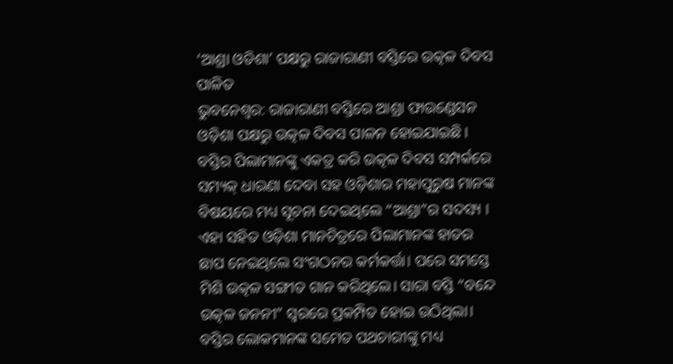‘ଆଶ୍ରା ଓଡିଶା’ ପକ୍ଷରୁ ରାଜାରାଣୀ ବସ୍ତିରେ ଉତ୍କଳ ଦିବସ ପାଳିତ
ଭୁବନେଶ୍ଵର: ରାଜାରାଣୀ ବସ୍ତିରେ ଆଶ୍ରା ଫାଉଣ୍ଡେସନ ଓଡ଼ିଶା ପକ୍ଷରୁ ଉତ୍କଳ ଦିବସ ପାଳନ ହୋଇଯାଇଛି। ବସ୍ତିର ପିଲାମାନଙ୍କୁ ଏକତ୍ର କରି ଉତ୍କଳ ଦିବସ ସମ୍ପର୍କରେ ସମ୍ୟକ୍ ଧାରଣା ଦେବା ସହ ଓଡ଼ିଶାର ମହାପୁରୁଷ ମାନଙ୍କ ବିଷୟରେ ମଧ୍ୟ ସୂଚନା ଦେଇଥିଲେ “ଆଶ୍ରା”ର ସଦସ୍ୟ ।
ଏହା ସହିତ ଓଡ଼ିଶା ମାନଚିତ୍ରରେ ପିଲାମାନଙ୍କ ହାତର ଛାପ ନେଇଥିଲେ ସଂଗଠନର କର୍ମକର୍ତ୍ତା। ପରେ ସମସ୍ତେ ମିଶି ଉତ୍କଳ ସଙ୍ଗୀତ ଗାନ କରିଥିଲେ। ସାରା ବସ୍ତି “ବନ୍ଦେ ଉତ୍କଳ ଜନନୀ” ସ୍ଵରରେ ପ୍ରକମ୍ପିତ ହୋଇ ଉଠିଥିଲା। ବସ୍ତିର ଲୋକମାନଙ୍କ ସମେତ ପଥଚାରୀଙ୍କୁ ମଧ୍ୟ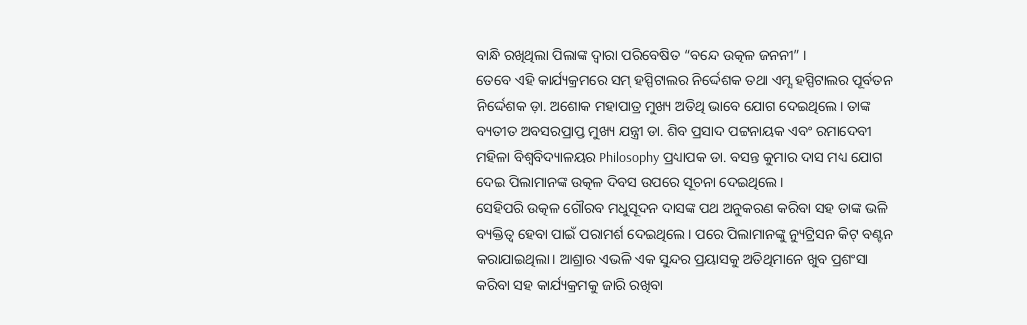ବାନ୍ଧି ରଖିଥିଲା ପିଲାଙ୍କ ଦ୍ଵାରା ପରିବେଷିତ “ବନ୍ଦେ ଉତ୍କଳ ଜନନୀ” ।
ତେବେ ଏହି କାର୍ଯ୍ୟକ୍ରମରେ ସମ୍ ହସ୍ପିଟାଲର ନିର୍ଦ୍ଦେଶକ ତଥା ଏମ୍ସ ହସ୍ପିଟାଲର ପୂର୍ବତନ ନିର୍ଦ୍ଦେଶକ ଡ଼ା. ଅଶୋକ ମହାପାତ୍ର ମୁଖ୍ୟ ଅତିଥି ଭାବେ ଯୋଗ ଦେଇଥିଲେ। ତାଙ୍କ ବ୍ୟତୀତ ଅବସରପ୍ରାପ୍ତ ମୁଖ୍ୟ ଯନ୍ତ୍ରୀ ଡା. ଶିବ ପ୍ରସାଦ ପଟ୍ଟନାୟକ ଏବଂ ରମାଦେବୀ ମହିଳା ବିଶ୍ଵବିଦ୍ୟାଳୟର Philosophy ପ୍ରଧ୍ୟାପକ ଡା. ବସନ୍ତ କୁମାର ଦାସ ମଧ୍ୟ ଯୋଗ ଦେଇ ପିଲାମାନଙ୍କ ଉତ୍କଳ ଦିବସ ଉପରେ ସୂଚନା ଦେଇଥିଲେ।
ସେହିପରି ଉତ୍କଳ ଗୌରବ ମଧୁସୂଦନ ଦାସଙ୍କ ପଥ ଅନୁକରଣ କରିବା ସହ ତାଙ୍କ ଭଳି ବ୍ୟକ୍ତିତ୍ବ ହେବା ପାଇଁ ପରାମର୍ଶ ଦେଇଥିଲେ। ପରେ ପିଲାମାନଙ୍କୁ ନ୍ୟୁଟ୍ରିସନ କିଟ୍ ବଣ୍ଟନ କରାଯାଇଥିଲା। ଆଶ୍ରାର ଏଭଳି ଏକ ସୁନ୍ଦର ପ୍ରୟାସକୁ ଅତିଥିମାନେ ଖୁବ ପ୍ରଶଂସା କରିବା ସହ କାର୍ଯ୍ୟକ୍ରମକୁ ଜାରି ରଖିବା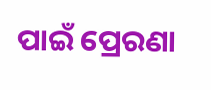ପାଇଁ ପ୍ରେରଣା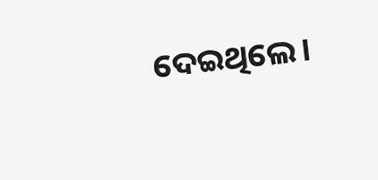ଦେଇଥିଲେ।